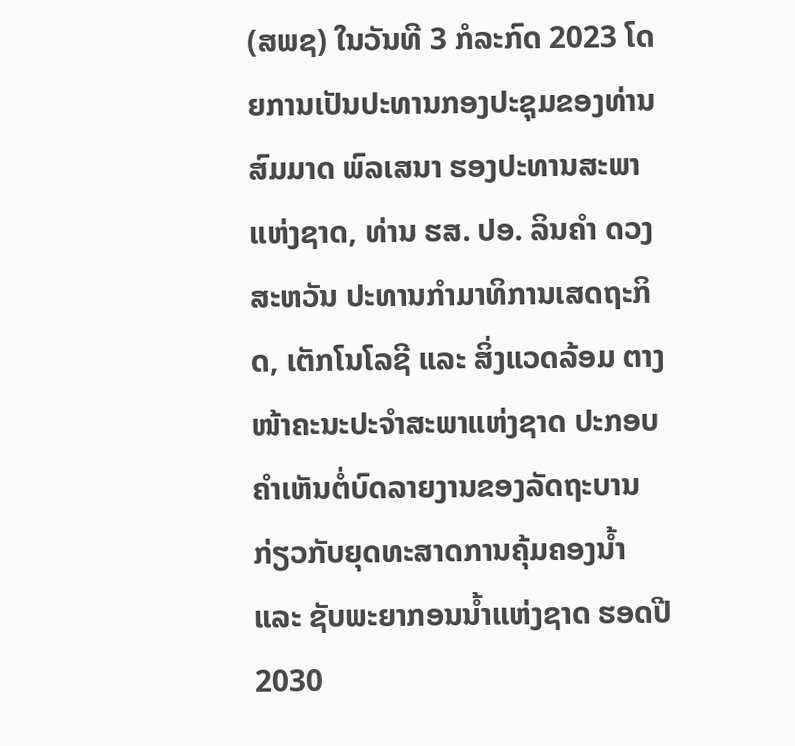(ສພຊ) ໃນວັນທີ 3 ກໍລະກົດ 2023 ໂດຍການເປັນປະທານກອງປະຊຸມຂອງທ່ານ ສົມມາດ ພົລເສນາ ຮອງປະທານສະພາແຫ່ງຊາດ, ທ່ານ ຮສ. ປອ. ລິນຄຳ ດວງສະຫວັນ ປະທານກຳມາທິການເສດຖະກິດ, ເຕັກໂນໂລຊີ ແລະ ສິ່ງແວດລ້ອມ ຕາງໜ້າຄະນະປະຈຳສະພາແຫ່ງຊາດ ປະກອບຄຳເຫັນຕໍ່ບົດລາຍງານຂອງລັດຖະບານ ກ່ຽວກັບຍຸດທະສາດການຄຸ້ມຄອງນໍ້າ ແລະ ຊັບພະຍາກອນນໍ້າແຫ່ງຊາດ ຮອດປີ 2030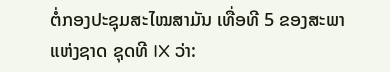ຕໍ່ກອງປະຊຸມສະໄໝສາມັນ ເທື່ອທີ 5 ຂອງສະພາແຫ່ງຊາດ ຊຸດທີ IX ວ່າ: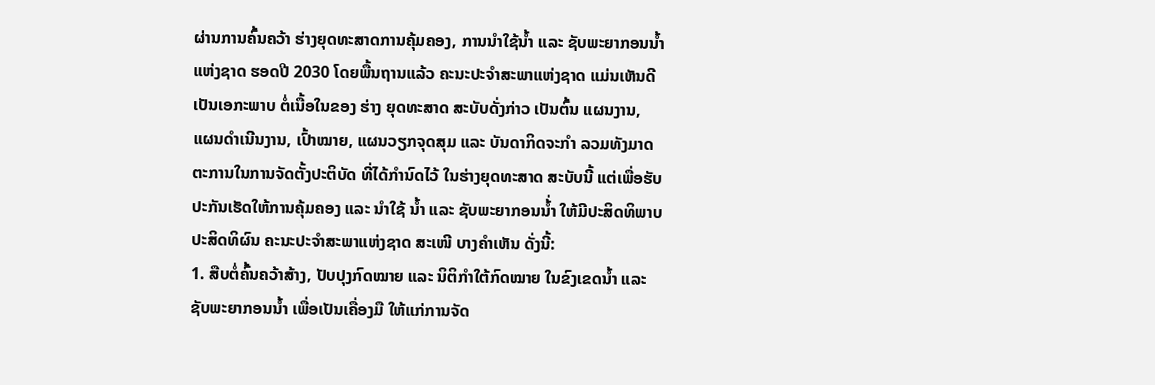ຜ່ານການຄົ້ນຄວ້າ ຮ່າງຍຸດທະສາດການຄຸ້ມຄອງ, ການນໍາໃຊ້ນໍ້າ ແລະ ຊັບພະຍາກອນນໍ້າ ແຫ່ງຊາດ ຮອດປີ 2030 ໂດຍພື້ນຖານແລ້ວ ຄະນະປະຈໍາສະພາແຫ່ງຊາດ ແມ່ນເຫັນດີເປັນເອກະພາບ ຕໍ່ເນື້ອໃນຂອງ ຮ່າງ ຍຸດທະສາດ ສະບັບດັ່ງກ່າວ ເປັນຕົ້ນ ແຜນງານ, ແຜນດໍາເນີນງານ, ເປົ້າໝາຍ, ແຜນວຽກຈຸດສຸມ ແລະ ບັນດາກິດຈະກໍາ ລວມທັງມາດຕະການໃນການຈັດຕັ້ງປະຕິບັດ ທີ່ໄດ້ກໍານົດໄວ້ ໃນຮ່າງຍຸດທະສາດ ສະບັບນີ້ ແຕ່ເພື່ອຮັບປະກັນເຮັດໃຫ້ການຄຸ້ມຄອງ ແລະ ນໍາໃຊ້ ນໍ້າ ແລະ ຊັບພະຍາກອນນໍ້່າ ໃຫ້ມີປະສິດທິພາບ ປະສິດທິຜົນ ຄະນະປະຈໍາສະພາແຫ່ງຊາດ ສະເໜີ ບາງຄໍາເຫັນ ດັ່ງນີ້:
1. ສືບຕໍ່ຄົ້ນຄວ້າສ້າງ, ປັບປຸງກົດໝາຍ ແລະ ນິຕິກຳໃຕ້ກົດໝາຍ ໃນຂົງເຂດນໍ້າ ແລະ ຊັບພະຍາກອນນໍ້າ ເພື່ອເປັນເຄື່ອງມື ໃຫ້ແກ່ການຈັດ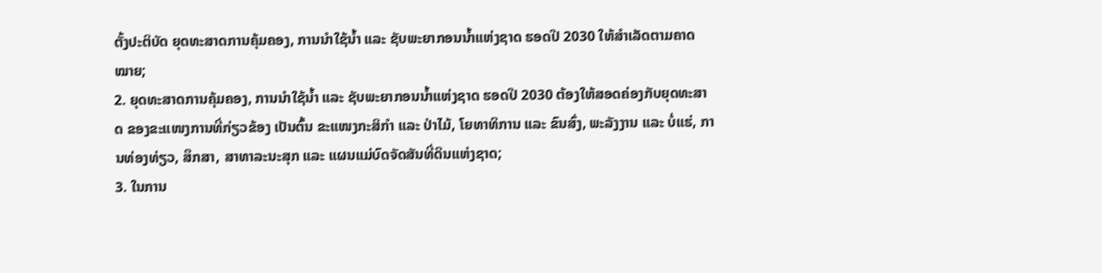ຕັ້ງປະຕິບັດ ຍຸດທະສາດການຄຸ້ມຄອງ, ການນໍາໃຊ້ນໍ້າ ແລະ ຊັບພະຍາກອນນໍ້າແຫ່ງຊາດ ຮອດປີ 2030 ໃຫ້ສໍາເລັດຕາມຄາດໝາຍ;
2. ຍຸດທະສາດການຄຸ້ມຄອງ, ການນໍາໃຊ້ນໍ້າ ແລະ ຊັບພະຍາກອນນໍ້າແຫ່ງຊາດ ຮອດປີ 2030 ຕ້ອງໃຫ້ສອດຄ່ອງກັບຍຸດທະສາດ ຂອງຂະແໜງການທີ່ກ່ຽວຂ້ອງ ເປັນຕົ້ນ ຂະແໜງກະສິກໍາ ແລະ ປ່າໄມ້, ໂຍທາທິການ ແລະ ຂົນສົ່ງ, ພະລັງງານ ແລະ ບໍ່ແຮ່, ການທ່ອງທ່ຽວ, ສຶກສາ, ສາທາລະນະສຸກ ແລະ ແຜນແມ່ບົດຈັດສັນທີ່ດິນແຫ່ງຊາດ;
3. ໃນການ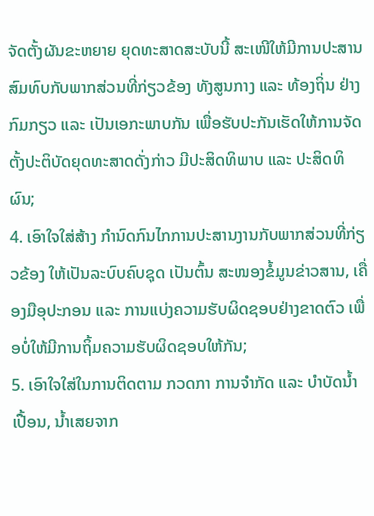ຈັດຕັ້ງຜັນຂະຫຍາຍ ຍຸດທະສາດສະບັບນີ້ ສະເໜີໃຫ້ມີການປະສານສົມທົບກັບພາກສ່ວນທີ່ກ່ຽວຂ້ອງ ທັງສູນກາງ ແລະ ທ້ອງຖິ່ນ ຢ່າງກົມກຽວ ແລະ ເປັນເອກະພາບກັນ ເພື່ອຮັບປະກັນເຮັດໃຫ້ການຈັດຕັ້ງປະຕິບັດຍຸດທະສາດດັ່ງກ່າວ ມີປະສິດທິພາບ ແລະ ປະສິດທິຜົນ;
4. ເອົາໃຈໃສ່ສ້າງ ກໍານົດກົນໄກການປະສານງານກັບພາກສ່ວນທີ່ກ່ຽວຂ້ອງ ໃຫ້ເປັນລະບົບຄົບຊຸດ ເປັນຕົ້ນ ສະໜອງຂໍ້ມູນຂ່າວສານ, ເຄື່ອງມືອຸປະກອນ ແລະ ການແບ່ງຄວາມຮັບຜິດຊອບຢ່າງຂາດຕົວ ເພື່ອບໍ່ໃຫ້ມີການຖິ້ມຄວາມຮັບຜິດຊອບໃຫ້ກັນ;
5. ເອົາໃຈໃສ່ໃນການຕິດຕາມ ກວດກາ ການຈໍາກັດ ແລະ ບໍາບັດນໍ້າເປື້ອນ, ນໍ້າເສຍຈາກ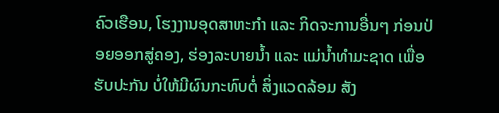ຄົວເຮືອນ, ໂຮງງານອຸດສາຫະກໍາ ແລະ ກິດຈະການອື່ນໆ ກ່ອນປ່ອຍອອກສູ່ຄອງ, ຮ່ອງລະບາຍນໍ້າ ແລະ ແມ່ນໍ້າທໍາມະຊາດ ເພື່ອຮັບປະກັນ ບໍ່ໃຫ້ມີຜົນກະທົບຕໍ່ ສິ່ງແວດລ້ອມ ສັງ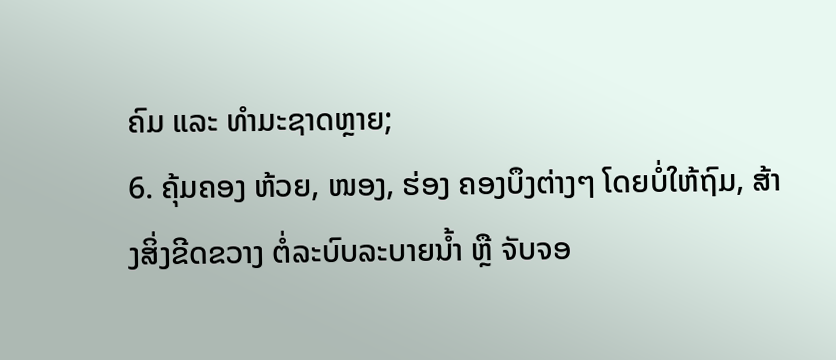ຄົມ ແລະ ທໍາມະຊາດຫຼາຍ;
6. ຄຸ້ມຄອງ ຫ້ວຍ, ໜອງ, ຮ່ອງ ຄອງບຶງຕ່າງໆ ໂດຍບໍ່ໃຫ້ຖົມ, ສ້າງສິ່ງຂີດຂວາງ ຕໍ່ລະບົບລະບາຍນໍ້າ ຫຼື ຈັບຈອ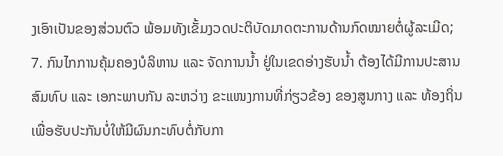ງເອົາເປັນຂອງສ່ວນຕົວ ພ້ອມທັງເຂັ້ມງວດປະຕິບັດມາດຕະການດ້ານກົດໝາຍຕໍ່ຜູ້ລະເມີດ;
7. ກົນໄກການຄຸ້ມຄອງບໍລິຫານ ແລະ ຈັດການນໍ້າ ຢູ່ໃນເຂດອ່າງຮັບນໍ້າ ຕ້ອງໄດ້ມີການປະສານສົມທົບ ແລະ ເອກະພາບກັນ ລະຫວ່າງ ຂະແໜງການທີ່ກ່ຽວຂ້ອງ ຂອງສູນກາງ ແລະ ທ້ອງຖິ່ນ ເພື່ອຮັບປະກັນບໍ່ໃຫ້ມີຜົນກະທົບຕໍ່ກັບກາ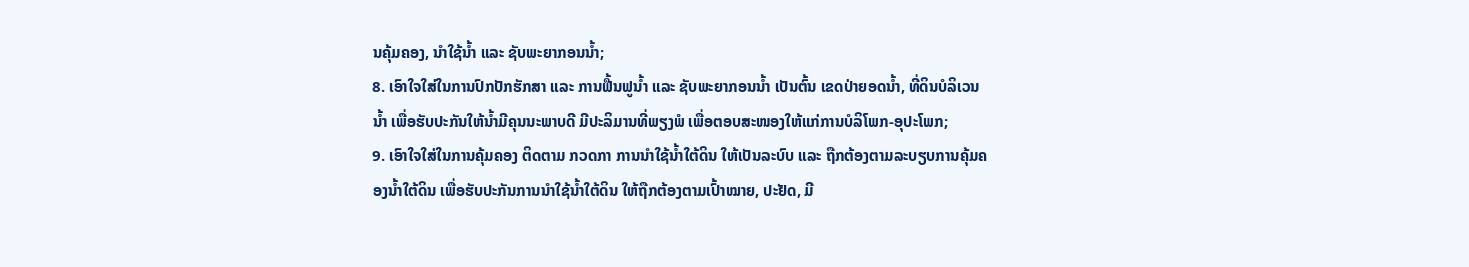ນຄຸ້ມຄອງ, ນໍາໃຊ້ນໍ້າ ແລະ ຊັບພະຍາກອນນໍ້າ;
8. ເອົາໃຈໃສ່ໃນການປົກປັກຮັກສາ ແລະ ການຟື້ນຟູນໍ້າ ແລະ ຊັບພະຍາກອນນໍ້າ ເປັນຕົ້ນ ເຂດປ່າຍອດນໍ້າ, ທີ່ດິນບໍລິເວນນໍ້າ ເພື່ອຮັບປະກັນໃຫ້ນໍ້າມີຄຸນນະພາບດີ ມີປະລິມານທີ່ພຽງພໍ ເພື່ອຕອບສະໜອງໃຫ້ແກ່ການບໍລິໂພກ-ອຸປະໂພກ;
9. ເອົາໃຈໃສ່ໃນການຄຸ້ມຄອງ ຕິດຕາມ ກວດກາ ການນໍາໃຊ້ນໍ້າໃຕ້ດິນ ໃຫ້ເປັນລະບົບ ແລະ ຖືກຕ້ອງຕາມລະບຽບການຄຸ້ມຄອງນໍ້າໃຕ້ດິນ ເພື່ອຮັບປະກັນການນໍາໃຊ້ນໍ້າໃຕ້ດິນ ໃຫ້ຖືກຕ້ອງຕາມເປົ້າໝາຍ, ປະຢັດ, ມີ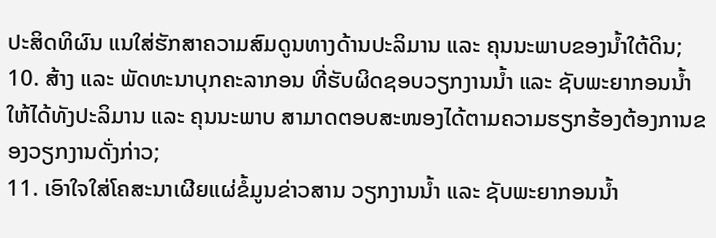ປະສິດທິຜົນ ແນໃສ່ຮັກສາຄວາມສົມດູນທາງດ້ານປະລິມານ ແລະ ຄຸນນະພາບຂອງນໍ້າໃຕ້ດິນ;
10. ສ້າງ ແລະ ພັດທະນາບຸກຄະລາກອນ ທີ່ຮັບຜິດຊອບວຽກງານນໍ້າ ແລະ ຊັບພະຍາກອນນໍ້າ ໃຫ້ໄດ້ທັງປະລິມານ ແລະ ຄຸນນະພາບ ສາມາດຕອບສະໜອງໄດ້ຕາມຄວາມຮຽກຮ້ອງຕ້ອງການຂອງວຽກງານດັ່ງກ່າວ;
11. ເອົາໃຈໃສ່ໂຄສະນາເຜີຍແຜ່ຂໍ້ມູນຂ່າວສານ ວຽກງານນໍ້າ ແລະ ຊັບພະຍາກອນນໍ້າ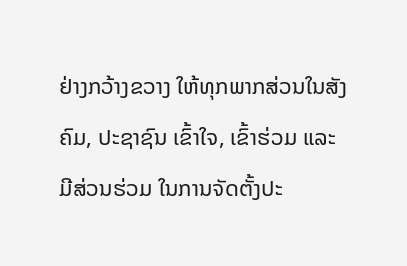ຢ່າງກວ້າງຂວາງ ໃຫ້ທຸກພາກສ່ວນໃນສັງຄົມ, ປະຊາຊົນ ເຂົ້າໃຈ, ເຂົ້າຮ່ວມ ແລະ ມີສ່ວນຮ່ວມ ໃນການຈັດຕັ້ງປະ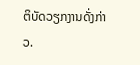ຕິບັດວຽກງານດັ່ງກ່າວ.